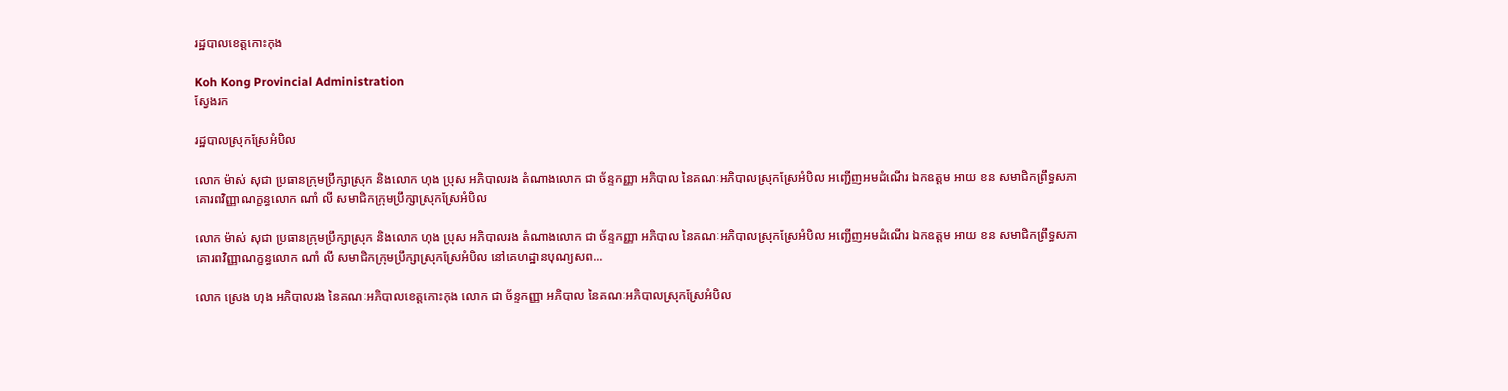រដ្ឋបាលខេត្តកោះកុង

Koh Kong Provincial Administration
ស្វែងរក

រដ្ឋបាលស្រុកស្រែអំបិល

លោក ម៉ាស់ សុជា ប្រធានក្រុមប្រឹក្សាស្រុក និងលោក ហុង ប្រុស អភិបាលរង តំណាងលោក ជា ច័ន្ទកញ្ញា អភិបាល នៃគណៈអភិបាលស្រុកស្រែអំបិល អញ្ជើញអមដំណើរ ឯកឧត្តម អាយ ខន សមាជិកព្រឹទ្ធសភា គោរពវិញ្ញាណក្ខន្ធលោក ណាំ លី សមាជិកក្រុមប្រឹក្សាស្រុកស្រែអំបិល

លោក ម៉ាស់ សុជា ប្រធានក្រុមប្រឹក្សាស្រុក និងលោក ហុង ប្រុស អភិបាលរង តំណាងលោក ជា ច័ន្ទកញ្ញា អភិបាល នៃគណៈអភិបាលស្រុកស្រែអំបិល អញ្ជើញអមដំណើរ ឯកឧត្តម អាយ ខន សមាជិកព្រឹទ្ធសភា គោរពវិញ្ញាណក្ខន្ធលោក ណាំ លី សមាជិកក្រុមប្រឹក្សាស្រុកស្រែអំបិល នៅគេហដ្ឋានបុណ្យសព...

លោក ស្រេង ហុង អភិបាលរង នៃគណៈអភិបាលខេត្តកោះកុង លោក ជា ច័ន្ទកញ្ញា អភិបាល នៃគណៈអភិបាលស្រុកស្រែអំបិល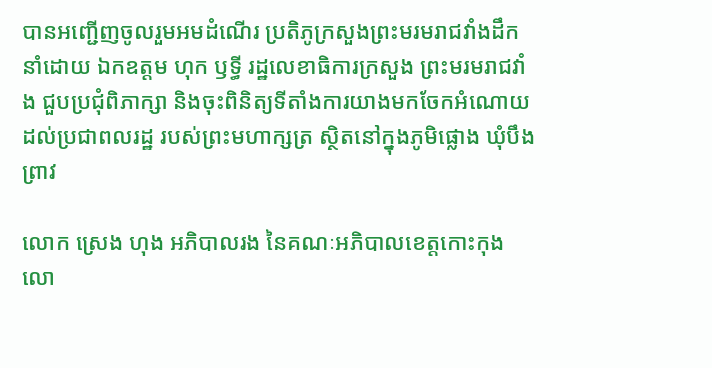បានអញ្ជើញចូលរួមអមដំណើរ ប្រតិភូក្រសួងព្រះមរមរាជវាំងដឹកនាំដោយ ឯកឧត្តម ហុក ឫទ្ធី រដ្ឋលេខាធិការក្រសួង ព្រះមរមរាជវាំង ជួបប្រជុំពិភាក្សា និងចុះពិនិត្យទីតាំងការយាងមកចែកអំណោយដល់ប្រជាពលរដ្ឋ របស់ព្រះមហាក្សត្រ ស្ថិតនៅក្នុងភូមិផ្លោង ឃុំបឹងព្រាវ

លោក ស្រេង ហុង អភិបាលរង នៃគណៈអភិបាលខេត្តកោះកុង លោ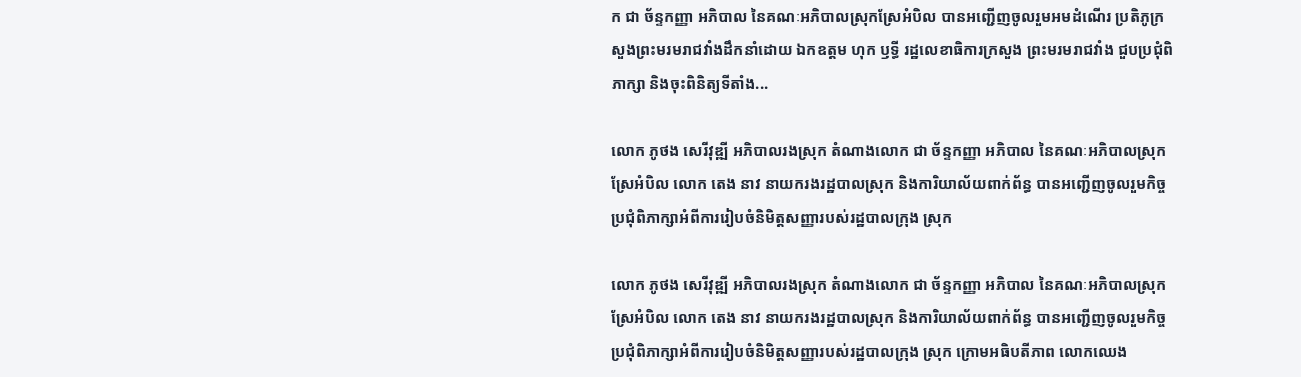ក ជា ច័ន្ទកញ្ញា អភិបាល នៃគណៈអភិបាលស្រុកស្រែអំបិល បានអញ្ជើញចូលរួមអមដំណើរ ប្រតិភូក្រសួងព្រះមរមរាជវាំងដឹកនាំដោយ ឯកឧត្តម ហុក ឫទ្ធី រដ្ឋលេខាធិការក្រសួង ព្រះមរមរាជវាំង ជួបប្រជុំពិភាក្សា និងចុះពិនិត្យទីតាំង...

លោក ភូថង សេរីវុឌ្ឍី អភិបាលរងស្រុក តំណាងលោក ជា ច័ន្ទកញ្ញា អភិបាល នៃគណៈអភិបាលស្រុកស្រែអំបិល លោក តេង នាវ នាយករងរដ្ឋបាលស្រុក និងការិយាល័យពាក់ព័ន្ធ បានអញ្ជើញចូលរួមកិច្ចប្រជុំពិភាក្សាអំពីការរៀបចំនិមិត្តសញ្ញារបស់រដ្ឋបាលក្រុង ស្រុក

លោក ភូថង សេរីវុឌ្ឍី អភិបាលរងស្រុក តំណាងលោក ជា ច័ន្ទកញ្ញា អភិបាល នៃគណៈអភិបាលស្រុកស្រែអំបិល លោក តេង នាវ នាយករងរដ្ឋបាលស្រុក និងការិយាល័យពាក់ព័ន្ធ បានអញ្ជើញចូលរួមកិច្ចប្រជុំពិភាក្សាអំពីការរៀបចំនិមិត្តសញ្ញារបស់រដ្ឋបាលក្រុង ស្រុក ក្រោមអធិបតីភាព លោកឈេង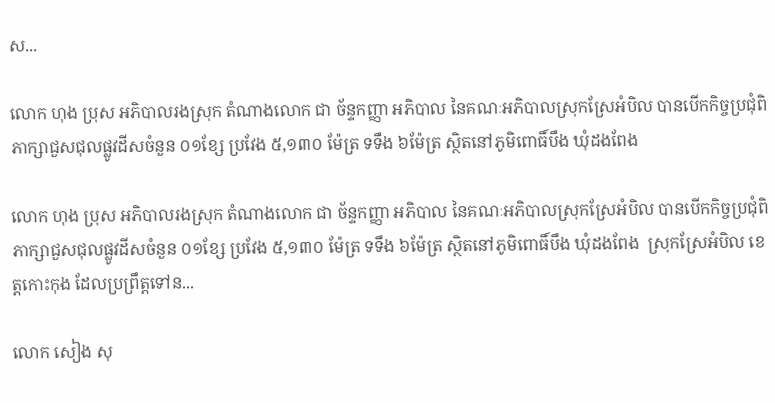ស...

លោក ហុង ប្រុស អភិបាលរងស្រុក តំណាងលោក ជា ច័ន្ទកញ្ញា អភិបាល នៃគណៈអភិបាលស្រុកស្រែអំបិល បានបើកកិច្ចប្រជុំពិភាក្សាជួសជុលផ្លូវដីសចំនួន ០១ខ្សែ ប្រវែង ៥,១៣០ ម៉ែត្រ ទទឹង ៦ម៉ែត្រ ស្ថិតនៅភូមិពោធិ៍បឹង ឃុំដងពែង

លោក ហុង ប្រុស អភិបាលរងស្រុក តំណាងលោក ជា ច័ន្ទកញ្ញា អភិបាល នៃគណៈអភិបាលស្រុកស្រែអំបិល បានបើកកិច្ចប្រជុំពិភាក្សាជួសជុលផ្លូវដីសចំនួន ០១ខ្សែ ប្រវែង ៥,១៣០ ម៉ែត្រ ទទឹង ៦ម៉ែត្រ ស្ថិតនៅភូមិពោធិ៍បឹង ឃុំដងពែង  ស្រុកស្រែអំបិល ខេត្តកោះកុង ដែលប្រព្រឹត្តទៅន...

លោក សៀង សុ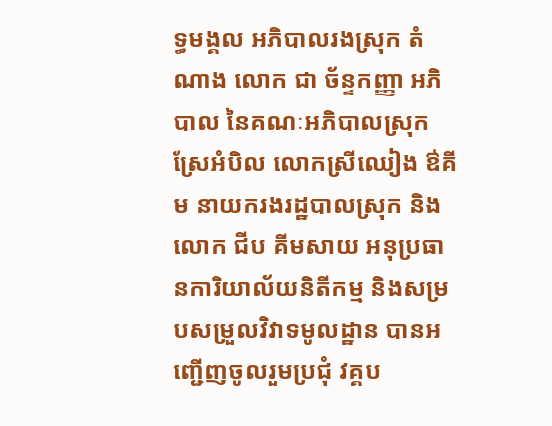ទ្ធមង្គល អភិបាលរងស្រុក តំណាង លោក ជា ច័ន្ទកញ្ញា អភិបាល នៃគណៈអភិបាលស្រុកស្រែអំបិល លោកស្រីឈៀង ឳគីម នាយករងរដ្ឋបាលស្រុក និងលោក ជីប គីមសាយ អនុប្រធានការិយាល័យនិតីកម្ម និងសម្របសម្រួលវិវាទមូលដ្ឋាន បានអញ្ជើញចូលរួមប្រជុំ វគ្គប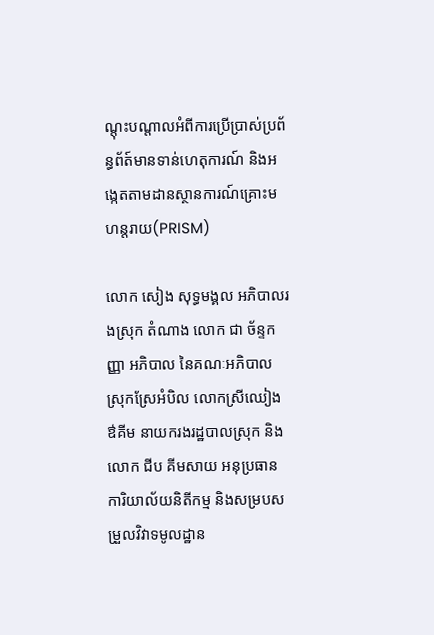ណ្តុះបណ្តាលអំពីការប្រើប្រាស់ប្រព័ន្ធព័ត៍មានទាន់ហេតុការណ៍ និងអង្កេតតាមដានស្ថានការណ៍គ្រោះមហន្តរាយ(PRISM)

លោក សៀង សុទ្ធមង្គល អភិបាលរងស្រុក តំណាង លោក ជា ច័ន្ទកញ្ញា អភិបាល នៃគណៈអភិបាលស្រុកស្រែអំបិល លោកស្រីឈៀង ឳគីម នាយករងរដ្ឋបាលស្រុក និងលោក ជីប គីមសាយ អនុប្រធានការិយាល័យនិតីកម្ម និងសម្របសម្រួលវិវាទមូលដ្ឋាន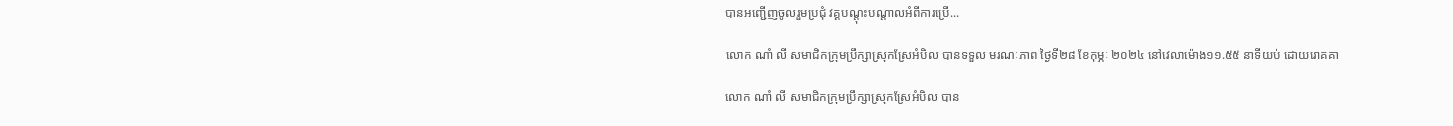បានអញ្ជើញចូលរួមប្រជុំ វគ្គបណ្តុះបណ្តាលអំពីការប្រើ...

លោក ណាំ លី សមាជិកក្រុមប្រឹក្សាស្រុកស្រែអំបិល បានទទួល មរណៈភាព ថ្ងៃទី២៨ ខែកុម្ភៈ ២០២៤ នៅវេលាម៉ោង១១.៥៥ នាទីយប់ ដោយរោគគា

លោក ណាំ លី សមាជិកក្រុមប្រឹក្សាស្រុកស្រែអំបិល បាន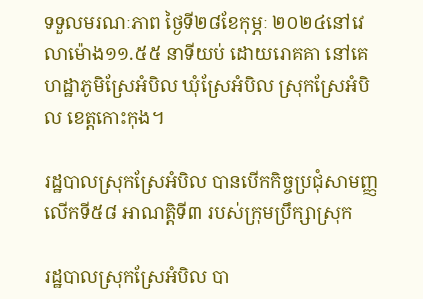ទទួលមរណៈភាព ថ្ងៃទី២៨ខែកុម្ភៈ ២០២៤នៅវេលាម៉ោង១១.៥៥ នាទីយប់ ដោយរោគគា នៅគេហដ្ឋាភូមិស្រែអំបិល ឃុំស្រែអំបិល ស្រុកស្រែអំបិល ខេត្តកោះកុង។

រដ្ឋបាលស្រុកស្រែអំបិល បានបើកកិច្ចប្រជុំសាមញ្ញលើកទី៥៨ អាណត្តិទី៣ របស់ក្រុមប្រឹក្សាស្រុក

រដ្ឋបាលស្រុកស្រែអំបិល បា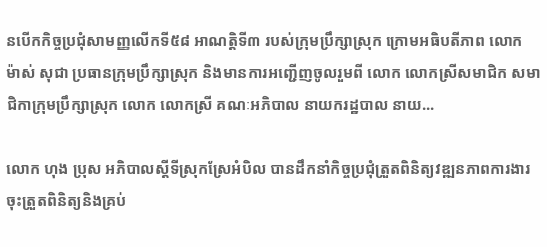នបើកកិច្ចប្រជុំសាមញ្ញលើកទី៥៨ អាណត្តិទី៣ របស់ក្រុមប្រឹក្សាស្រុក ក្រោមអធិបតីភាព លោក ម៉ាស់ សុជា ប្រធានក្រុមប្រឹក្សាស្រុក និងមានការអញ្ជើញចូលរួមពី លោក លោកស្រីសមាជិក សមាជិកាក្រុមប្រឹក្សាស្រុក លោក លោកស្រី គណៈអភិបាល នាយករដ្ឋបាល នាយ...

លោក ហុង ប្រុស អភិបាលស្តីទីស្រុកស្រែអំបិល បានដឹកនាំកិច្ចប្រជុំត្រួតពិនិត្យវឌ្ឍនភាពការងារចុះត្រួតពិនិត្យនិងគ្រប់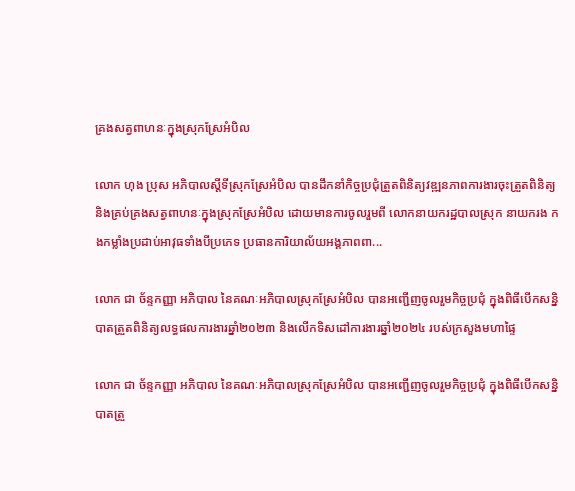គ្រងសត្វពាហនៈក្នុងស្រុកស្រែអំបិល

លោក ហុង ប្រុស អភិបាលស្តីទីស្រុកស្រែអំបិល បានដឹកនាំកិច្ចប្រជុំត្រួតពិនិត្យវឌ្ឍនភាពការងារចុះត្រួតពិនិត្យ និងគ្រប់គ្រងសត្វពាហនៈក្នុងស្រុកស្រែអំបិល ដោយមានការចូលរួមពី លោកនាយករដ្ឋបាលស្រុក នាយករង កងកម្លាំងប្រដាប់អាវុធទាំងបីប្រភេទ ប្រធានការិយាល័យអង្គភាពពា...

លោក ជា ច័ន្ទកញ្ញា អភិបាល នៃគណៈអភិបាលស្រុកស្រែអំបិល បានអញ្ជើញចូលរួមកិច្ចប្រជុំ ក្នុងពិធីបើកសន្និបាតត្រួតពិនិត្យលទ្ធផលការងារឆ្នាំ២០២៣ និងលើកទិសដៅការងារឆ្នាំ២០២៤ របស់ក្រសួងមហាផ្ទៃ

លោក ជា ច័ន្ទកញ្ញា អភិបាល នៃគណៈអភិបាលស្រុកស្រែអំបិល បានអញ្ជើញចូលរួមកិច្ចប្រជុំ ក្នុងពិធីបើកសន្និបាតត្រួ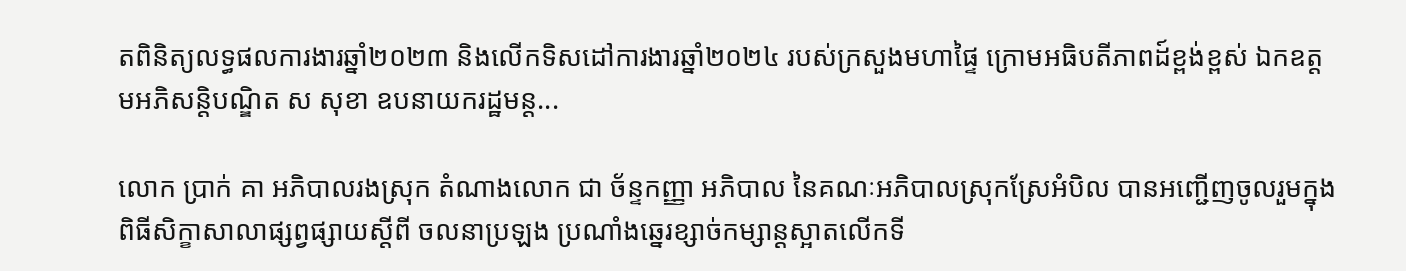តពិនិត្យលទ្ធផលការងារឆ្នាំ២០២៣ និងលើកទិសដៅការងារឆ្នាំ២០២៤ របស់ក្រសួងមហាផ្ទៃ ក្រោមអធិបតីភាពដ៍ខ្ពង់ខ្ពស់ ឯកឧត្តមអភិសន្តិបណ្ឌិត ស សុខា ឧបនាយករដ្ឋមន្ត...

លោក ប្រាក់ គា អភិបាលរងស្រុក តំណាងលោក ជា ច័ន្ទកញ្ញា អភិបាល នៃគណៈអភិបាលស្រុកស្រែអំបិល បានអញ្ជើញចូលរួមក្នុងពិធីសិក្ខាសាលាផ្សព្វផ្សាយស្តីពី ចលនាប្រឡង ប្រណាំងឆ្នេរខ្សាច់កម្សាន្តស្អាតលើកទី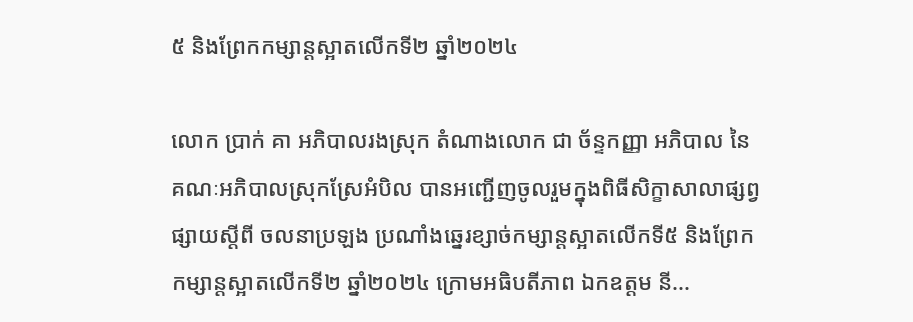៥ និងព្រែកកម្សាន្តស្អាតលើកទី២ ឆ្នាំ២០២៤

លោក ប្រាក់ គា អភិបាលរងស្រុក តំណាងលោក ជា ច័ន្ទកញ្ញា អភិបាល នៃគណៈអភិបាលស្រុកស្រែអំបិល បានអញ្ជើញចូលរួមក្នុងពិធីសិក្ខាសាលាផ្សព្វផ្សាយស្តីពី ចលនាប្រឡង ប្រណាំងឆ្នេរខ្សាច់កម្សាន្តស្អាតលើកទី៥ និងព្រែកកម្សាន្តស្អាតលើកទី២ ឆ្នាំ២០២៤ ក្រោមអធិបតីភាព ឯកឧត្តម នី...